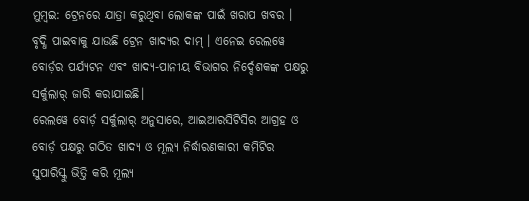ମୁମ୍ବଇ: ଟ୍ରେନରେ ଯାତ୍ରା କରୁଥିବା ଲୋକଙ୍କ ପାଇଁ ଖରାପ ଖବର । ବୃଦ୍ଧି ପାଇବାକୁ ଯାଉଛି ଟ୍ରେନ ଖାଦ୍ୟର ଦାମ୍ । ଏନେଇ ରେଲୱେ ବୋର୍ଡ଼ର ପର୍ଯ୍ୟଟନ ଏବଂ ଖାଦ୍ୟ-ପାନୀୟ ବିଭାଗର ନିର୍ଦ୍ଦେଶକଙ୍କ ପକ୍ଷରୁ ସର୍କୁଲାର୍ ଜାରି କରାଯାଇଛି।
ରେଲୱେ ବୋର୍ଡ଼ ସର୍କୁଲାର୍ ଅନୁସାରେ, ଆଇଆରସିଟିସିର ଆଗ୍ରହ ଓ ବୋର୍ଡ଼ ପକ୍ଷରୁ ଗଠିତ ଖାଦ୍ୟ ଓ ମୂଲ୍ୟ ନିର୍ଦ୍ଧାରଣକାରୀ କମିଟିର ସୁପାରିସ୍କୁ ଭିତ୍ତି କରି ମୂଲ୍ୟ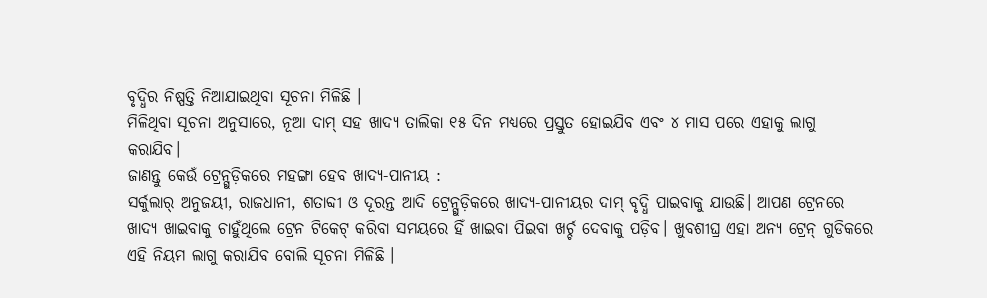ବୃଦ୍ଧିର ନିଷ୍ପତ୍ତି ନିଆଯାଇଥିବା ସୂଚନା ମିଳିଛି ।
ମିଳିଥିବା ସୂଚନା ଅନୁସାରେ, ନୂଆ ଦାମ୍ ସହ ଖାଦ୍ୟ ତାଲିକା ୧୫ ଦିନ ମଧ୍ୟରେ ପ୍ରସ୍ତୁତ ହୋଇଯିବ ଏବଂ ୪ ମାସ ପରେ ଏହାକୁ ଲାଗୁ କରାଯିବ।
ଜାଣନ୍ତୁ କେଉଁ ଟ୍ରେନ୍ଗୁଡ଼ିକରେ ମହଙ୍ଗା ହେବ ଖାଦ୍ୟ-ପାନୀୟ :
ସର୍କୁଲାର୍ ଅନୁଜୟୀ, ରାଜଧାନୀ, ଶତାବ୍ଦୀ ଓ ଦୂରନ୍ତ ଆଦି ଟ୍ରେନ୍ଗୁଡ଼ିକରେ ଖାଦ୍ୟ-ପାନୀୟର ଦାମ୍ ବୃଦ୍ଧି ପାଇବାକୁ ଯାଉଛି। ଆପଣ ଟ୍ରେନରେ ଖାଦ୍ୟ ଖାଇବାକୁ ଚାହୁଁଥିଲେ ଟ୍ରେନ ଟିକେଟ୍ କରିବା ସମୟରେ ହିଁ ଖାଇବା ପିଇବା ଖର୍ଚ୍ଚ ଦେବାକୁ ପଡ଼ିବ। ଖୁବଶୀଘ୍ର ଏହା ଅନ୍ୟ ଟ୍ରେନ୍ ଗୁଡିକରେ ଏହି ନିୟମ ଲାଗୁ କରାଯିବ ବୋଲି ସୂଚନା ମିଳିଛି ।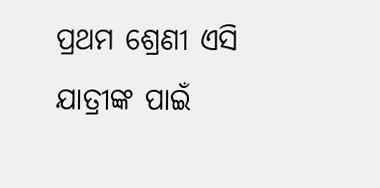ପ୍ରଥମ ଶ୍ରେଣୀ ଏସି ଯାତ୍ରୀଙ୍କ ପାଇଁ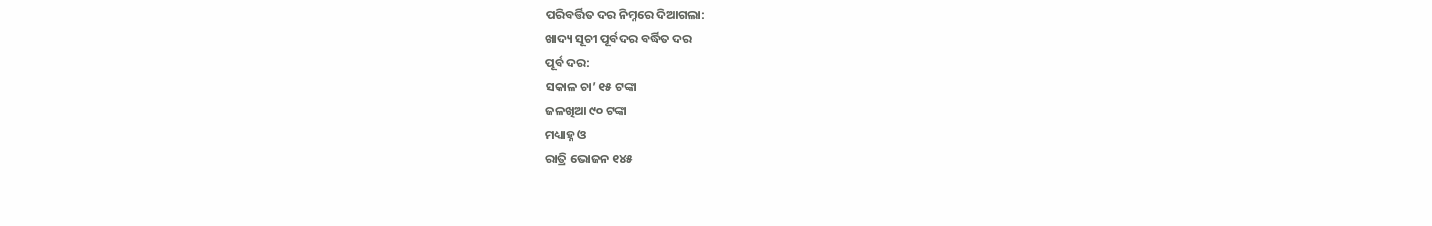ପରିବର୍ତ୍ତିତ ଦର ନିମ୍ନରେ ଦିଆଗଲା:
ଖାଦ୍ୟ ସୂଚୀ ପୂର୍ବଦର ବର୍ଦ୍ଧିତ ଦର
ପୂର୍ବ ଦର:
ସକାଳ ଚା’ ୧୫ ଟଙ୍କା
ଜଳଖିଆ ୯୦ ଟଙ୍କା
ମଧ୍ୟାହ୍ନ ଓ
ରାତ୍ରି ଭୋଜନ ୧୪୫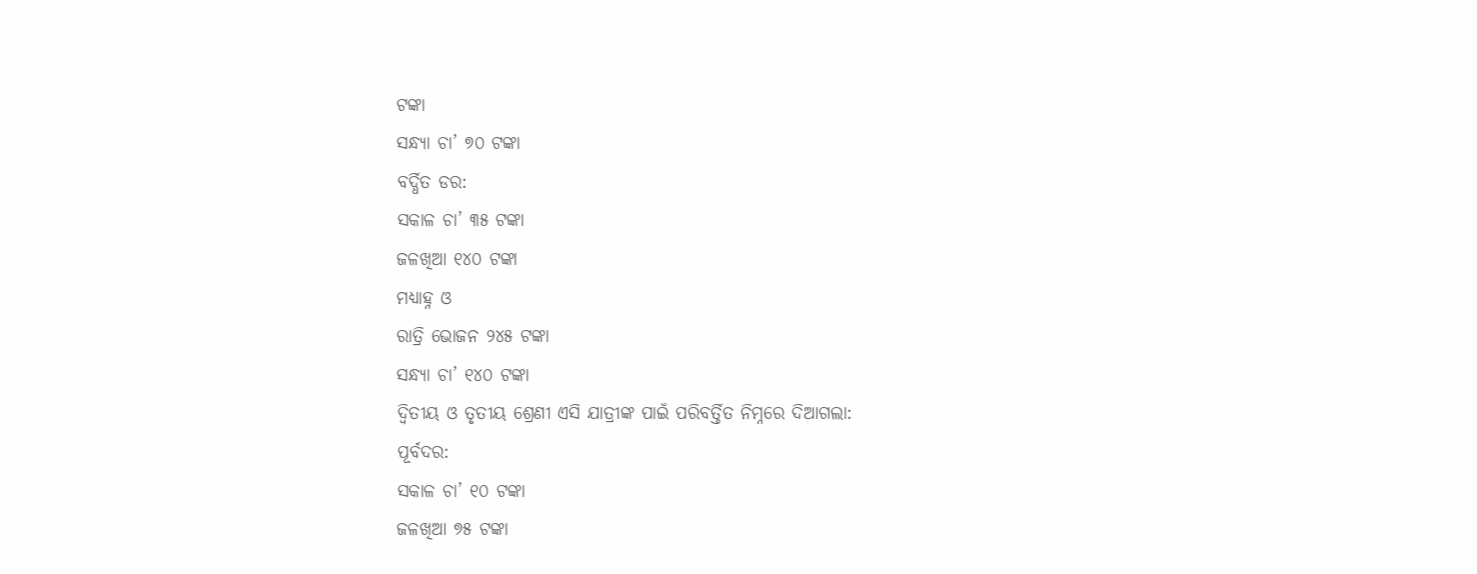ଟଙ୍କା
ସନ୍ଧ୍ୟା ଚା’ ୭୦ ଟଙ୍କା
ବର୍ଦ୍ଧିତ ଡର:
ସକାଳ ଚା’ ୩୫ ଟଙ୍କା
ଜଳଖିଆ ୧୪୦ ଟଙ୍କା
ମଧ୍ୟାହ୍ନ ଓ
ରାତ୍ରି ଭୋଜନ ୨୪୫ ଟଙ୍କା
ସନ୍ଧ୍ୟା ଚା’ ୧୪୦ ଟଙ୍କା
ଦ୍ୱିତୀୟ ଓ ତୃତୀୟ ଶ୍ରେଣୀ ଏସି ଯାତ୍ରୀଙ୍କ ପାଇଁ ପରିବର୍ତ୍ତିତ ନିମ୍ନରେ ଦିଆଗଲା:
ପୂର୍ବଦର:
ସକାଳ ଚା’ ୧୦ ଟଙ୍କା
ଜଳଖିଆ ୭୫ ଟଙ୍କା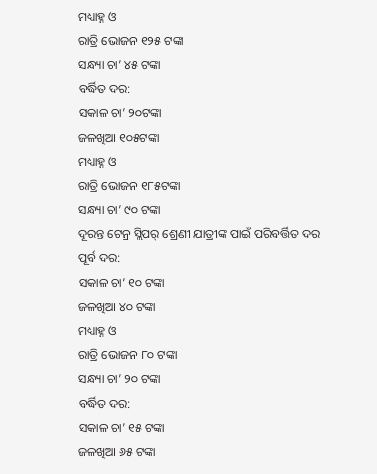ମଧ୍ୟାହ୍ନ ଓ
ରାତ୍ରି ଭୋଜନ ୧୨୫ ଟଙ୍କା
ସନ୍ଧ୍ୟା ଚା’ ୪୫ ଟଙ୍କା
ବର୍ଦ୍ଧିତ ଦର:
ସକାଳ ଚା’ ୨୦ଟଙ୍କା
ଜଳଖିଆ ୧୦୫ଟଙ୍କା
ମଧ୍ୟାହ୍ନ ଓ
ରାତ୍ରି ଭୋଜନ ୧୮୫ଟଙ୍କା
ସନ୍ଧ୍ୟା ଚା’ ୯୦ ଟଙ୍କା
ଦୂରନ୍ତ ଟେନ୍ର ସ୍ଲିପର୍ ଶ୍ରେଣୀ ଯାତ୍ରୀଙ୍କ ପାଇଁ ପରିବର୍ତ୍ତିତ ଦର
ପୂର୍ବ ଦର:
ସକାଳ ଚା’ ୧୦ ଟଙ୍କା
ଜଳଖିଆ ୪୦ ଟଙ୍କା
ମଧ୍ୟାହ୍ନ ଓ
ରାତ୍ରି ଭୋଜନ ୮୦ ଟଙ୍କା
ସନ୍ଧ୍ୟା ଚା’ ୨୦ ଟଙ୍କା
ବର୍ଦ୍ଧିତ ଦର:
ସକାଳ ଚା’ ୧୫ ଟଙ୍କା
ଜଳଖିଆ ୬୫ ଟଙ୍କା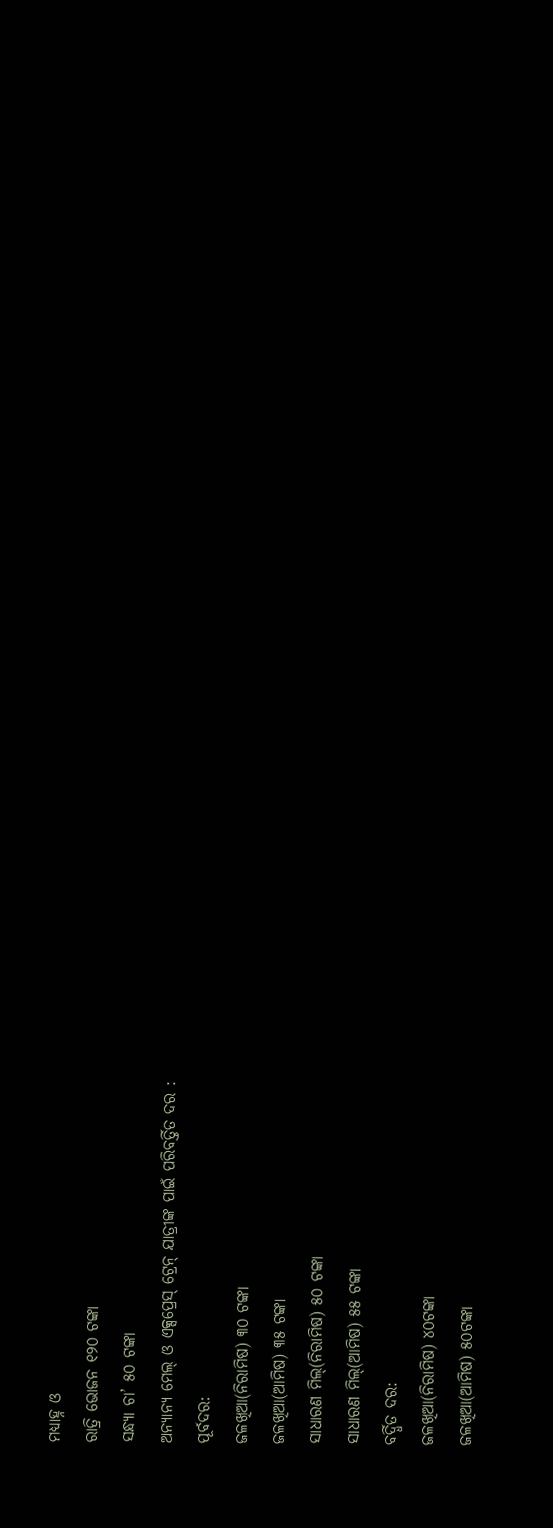ମଧ୍ୟାହ୍ନ ଓ
ରାତ୍ରି ଭୋଜନ ୧୨୦ ଟଙ୍କା
ସନ୍ଧ୍ୟା ଚା’ ୫୦ ଟଙ୍କା
ଅନ୍ୟାନ୍ୟ ମେଲ୍ ଓ ଏକ୍ସପ୍ରେସ୍ ଟ୍ରେନ୍ ଯାତ୍ରୀଙ୍କ ପାଇଁ ପରିବର୍ତ୍ତିତ ଦର :
ପୂର୍ବଦର:
ଜଳଖିଆ(ନିରାମିଷ) ୩୦ ଟଙ୍କା
ଜଳଖିଆ(ଆମିଷ) ୩୫ ଟଙ୍କା
ସାଧାରଣ ମିଲ୍(ନିରାମିଷ) ୫୦ ଟଙ୍କା
ସାଧାରଣ ମିଲ୍(ଆମିଷ) ୫୫ ଟଙ୍କା
ବର୍ଦ୍ଧିତ ଦର:
ଜଳଖିଆ(ନିରାମିଷ) ୪୦ଟଙ୍କା
ଜଳଖିଆ(ଆମିଷ) ୫୦ଟଙ୍କା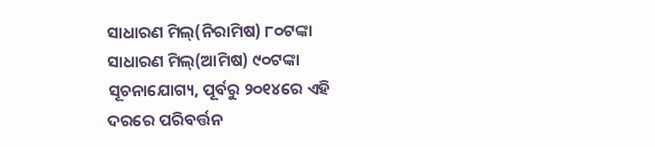ସାଧାରଣ ମିଲ୍(ନିରାମିଷ) ୮୦ଟଙ୍କା
ସାଧାରଣ ମିଲ୍(ଆମିଷ) ୯୦ଟଙ୍କା
ସୂଚନାଯୋଗ୍ୟ, ପୂର୍ବରୁ ୨୦୧୪ରେ ଏହି ଦରରେ ପରିବର୍ତ୍ତନ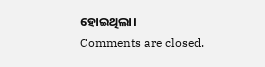ହୋଇଥିଲା।
Comments are closed.